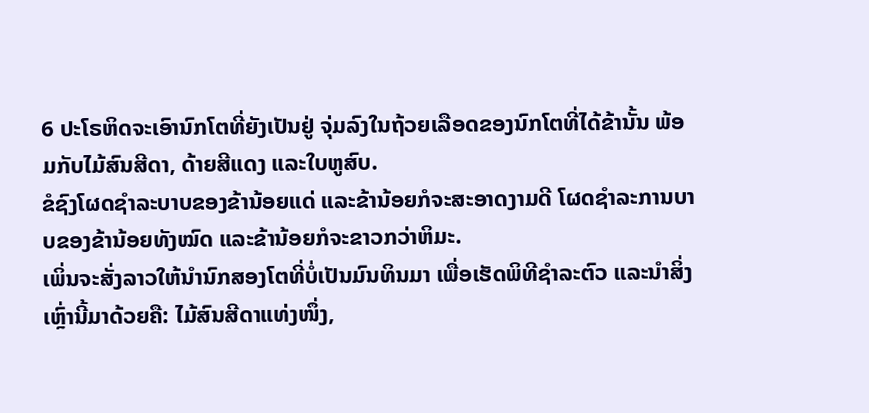6 ປະໂຣຫິດຈະເອົານົກໂຕທີ່ຍັງເປັນຢູ່ ຈຸ່ມລົງໃນຖ້ວຍເລືອດຂອງນົກໂຕທີ່ໄດ້ຂ້ານັ້ນ ພ້ອມກັບໄມ້ສົນສີດາ, ດ້າຍສີແດງ ແລະໃບຫູສົບ.
ຂໍຊົງໂຜດຊຳລະບາບຂອງຂ້ານ້ອຍແດ່ ແລະຂ້ານ້ອຍກໍຈະສະອາດງາມດີ ໂຜດຊຳລະການບາບຂອງຂ້ານ້ອຍທັງໝົດ ແລະຂ້ານ້ອຍກໍຈະຂາວກວ່າຫິມະ.
ເພິ່ນຈະສັ່ງລາວໃຫ້ນຳນົກສອງໂຕທີ່ບໍ່ເປັນມົນທິນມາ ເພື່ອເຮັດພິທີຊຳລະຕົວ ແລະນຳສິ່ງເຫຼົ່ານີ້ມາດ້ວຍຄື: ໄມ້ສົນສີດາແທ່ງໜຶ່ງ,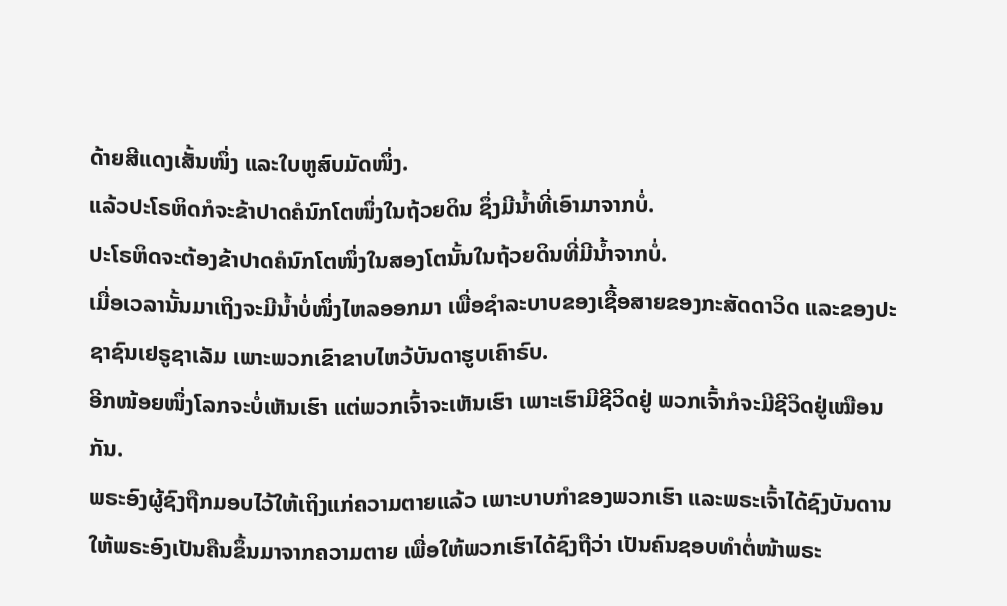ດ້າຍສີແດງເສັ້ນໜຶ່ງ ແລະໃບຫູສົບມັດໜຶ່ງ.
ແລ້ວປະໂຣຫິດກໍຈະຂ້າປາດຄໍນົກໂຕໜຶ່ງໃນຖ້ວຍດິນ ຊຶ່ງມີນໍ້າທີ່ເອົາມາຈາກບໍ່.
ປະໂຣຫິດຈະຕ້ອງຂ້າປາດຄໍນົກໂຕໜຶ່ງໃນສອງໂຕນັ້ນໃນຖ້ວຍດິນທີ່ມີນໍ້າຈາກບໍ່.
ເມື່ອເວລານັ້ນມາເຖິງຈະມີນໍ້າບໍ່ໜຶ່ງໄຫລອອກມາ ເພື່ອຊຳລະບາບຂອງເຊື້ອສາຍຂອງກະສັດດາວິດ ແລະຂອງປະຊາຊົນເຢຣູຊາເລັມ ເພາະພວກເຂົາຂາບໄຫວ້ບັນດາຮູບເຄົາຣົບ.
ອີກໜ້ອຍໜຶ່ງໂລກຈະບໍ່ເຫັນເຮົາ ແຕ່ພວກເຈົ້າຈະເຫັນເຮົາ ເພາະເຮົາມີຊີວິດຢູ່ ພວກເຈົ້າກໍຈະມີຊີວິດຢູ່ເໝືອນກັນ.
ພຣະອົງຜູ້ຊົງຖືກມອບໄວ້ໃຫ້ເຖິງແກ່ຄວາມຕາຍແລ້ວ ເພາະບາບກຳຂອງພວກເຮົາ ແລະພຣະເຈົ້າໄດ້ຊົງບັນດານໃຫ້ພຣະອົງເປັນຄືນຂຶ້ນມາຈາກຄວາມຕາຍ ເພື່ອໃຫ້ພວກເຮົາໄດ້ຊົງຖືວ່າ ເປັນຄົນຊອບທຳຕໍ່ໜ້າພຣະ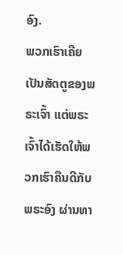ອົງ.
ພວກເຮົາເຄີຍເປັນສັດຕູຂອງພຣະເຈົ້າ ແຕ່ພຣະເຈົ້າໄດ້ເຮັດໃຫ້ພວກເຮົາຄືນດີກັບພຣະອົງ ຜ່ານທາ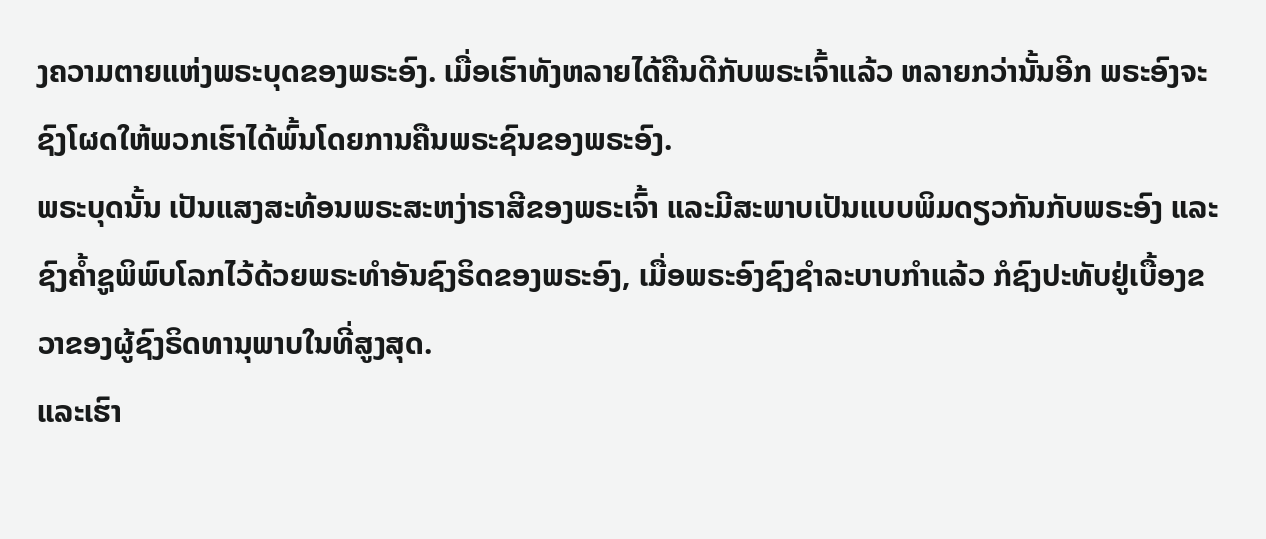ງຄວາມຕາຍແຫ່ງພຣະບຸດຂອງພຣະອົງ. ເມື່ອເຮົາທັງຫລາຍໄດ້ຄືນດີກັບພຣະເຈົ້າແລ້ວ ຫລາຍກວ່ານັ້ນອີກ ພຣະອົງຈະຊົງໂຜດໃຫ້ພວກເຮົາໄດ້ພົ້ນໂດຍການຄືນພຣະຊົນຂອງພຣະອົງ.
ພຣະບຸດນັ້ນ ເປັນແສງສະທ້ອນພຣະສະຫງ່າຣາສີຂອງພຣະເຈົ້າ ແລະມີສະພາບເປັນແບບພິມດຽວກັນກັບພຣະອົງ ແລະຊົງຄໍ້າຊູພິພົບໂລກໄວ້ດ້ວຍພຣະທຳອັນຊົງຣິດຂອງພຣະອົງ, ເມື່ອພຣະອົງຊົງຊຳລະບາບກຳແລ້ວ ກໍຊົງປະທັບຢູ່ເບື້ອງຂວາຂອງຜູ້ຊົງຣິດທານຸພາບໃນທີ່ສູງສຸດ.
ແລະເຮົາ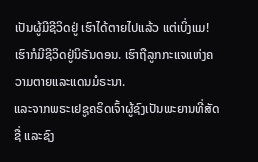ເປັນຜູ້ມີຊີວິດຢູ່ ເຮົາໄດ້ຕາຍໄປແລ້ວ ແຕ່ເບິ່ງແມ! ເຮົາກໍມີຊີວິດຢູ່ນິຣັນດອນ. ເຮົາຖືລູກກະແຈແຫ່ງຄວາມຕາຍແລະແດນມໍຣະນາ.
ແລະຈາກພຣະເຢຊູຄຣິດເຈົ້າຜູ້ຊົງເປັນພະຍານທີ່ສັດຊື່ ແລະຊົງ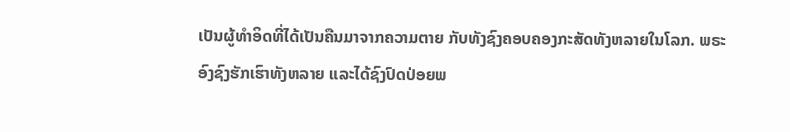ເປັນຜູ້ທຳອິດທີ່ໄດ້ເປັນຄືນມາຈາກຄວາມຕາຍ ກັບທັງຊົງຄອບຄອງກະສັດທັງຫລາຍໃນໂລກ. ພຣະອົງຊົງຮັກເຮົາທັງຫລາຍ ແລະໄດ້ຊົງປົດປ່ອຍພ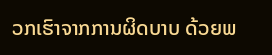ວກເຮົາຈາກການຜິດບາບ ດ້ວຍພ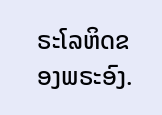ຣະໂລຫິດຂອງພຣະອົງ.